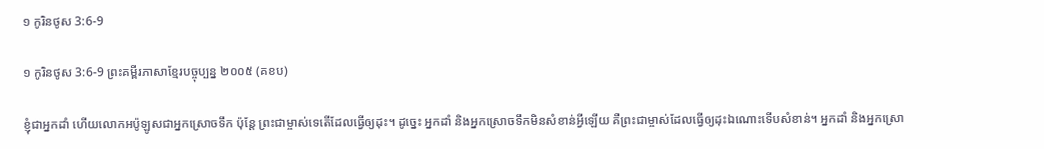១ កូរិនថូស 3:6-9

១ កូរិនថូស 3:6-9 ព្រះគម្ពីរភាសាខ្មែរបច្ចុប្បន្ន ២០០៥ (គខប)

ខ្ញុំជាអ្នកដាំ ហើយលោកអប៉ូ‌ឡូសជាអ្នកស្រោចទឹក ប៉ុន្តែ ព្រះ‌ជាម្ចាស់ទេតើដែលធ្វើឲ្យដុះ។ ដូច្នេះ អ្នកដាំ និងអ្នកស្រោចទឹកមិនសំខាន់អ្វីឡើយ គឺព្រះ‌ជាម្ចាស់ដែលធ្វើឲ្យដុះឯ‌ណោះទើបសំខាន់។ អ្នកដាំ និងអ្នកស្រោ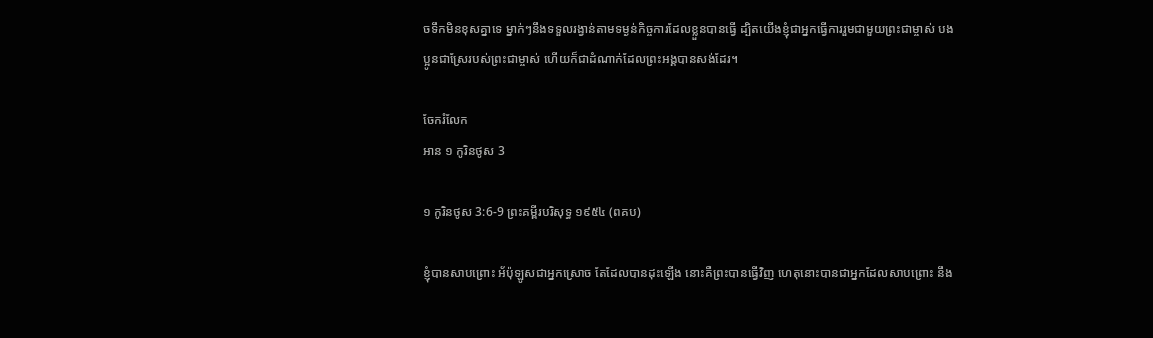ចទឹកមិនខុសគ្នាទេ ម្នាក់ៗនឹងទទួលរង្វាន់តាមទម្ងន់កិច្ចការដែលខ្លួនបានធ្វើ ដ្បិតយើងខ្ញុំជាអ្នកធ្វើការរួមជាមួយព្រះ‌ជាម្ចាស់ បងប្អូនជាស្រែរបស់ព្រះ‌ជាម្ចាស់ ហើយក៏ជាដំណាក់ដែលព្រះអង្គបានសង់ដែរ។

ចែករំលែក
អាន ១ កូរិនថូស 3

១ កូរិនថូស 3:6-9 ព្រះគម្ពីរបរិសុទ្ធ ១៩៥៤ (ពគប)

ខ្ញុំបានសាប‌ព្រោះ អ័ប៉ុឡូសជាអ្នកស្រោច តែដែលបានដុះឡើង នោះគឺព្រះបានធ្វើវិញ ហេតុនោះបានជាអ្នកដែលសាប‌ព្រោះ នឹង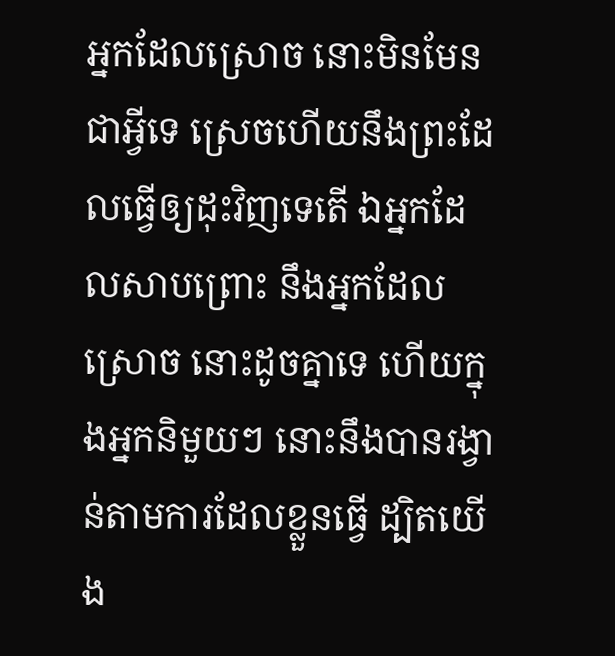អ្នកដែលស្រោច នោះមិនមែនជាអ្វីទេ ស្រេចហើយនឹងព្រះដែលធ្វើឲ្យដុះវិញទេតើ ឯអ្នកដែលសាប‌ព្រោះ នឹងអ្នកដែលស្រោច នោះដូចគ្នាទេ ហើយក្នុងអ្នកនិមួយៗ នោះនឹងបានរង្វាន់តាមការដែលខ្លួនធ្វើ ដ្បិតយើង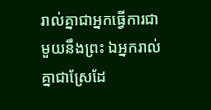រាល់គ្នាជាអ្នកធ្វើការជាមួយនឹងព្រះ ឯអ្នករាល់គ្នាជាស្រែដែ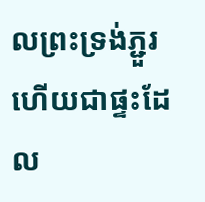លព្រះ‌ទ្រង់ភ្ជួរ ហើយជាផ្ទះដែល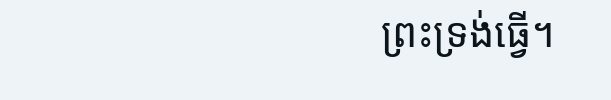ព្រះ‌ទ្រង់ធ្វើ។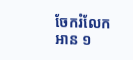ចែករំលែក
អាន ១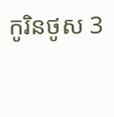កូរិនថូស 3